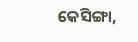କେସିଙ୍ଗା,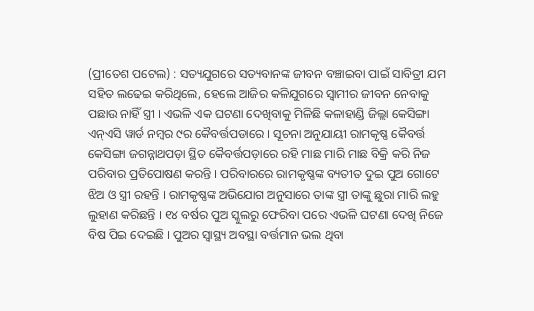(ପ୍ରୀତେଶ ପଟେଲ) : ସତ୍ୟଯୁଗରେ ସତ୍ୟବାନଙ୍କ ଜୀବନ ବଞ୍ଚାଇବା ପାଇଁ ସାବିତ୍ରୀ ଯମ ସହିତ ଲଢେଇ କରିଥିଲେ, ହେଲେ ଆଜିର କଳିଯୁଗରେ ସ୍ୱାମୀର ଜୀବନ ନେବାକୁ ପଛାଉ ନାହିଁ ସ୍ତ୍ରୀ । ଏଭଳି ଏକ ଘଟଣା ଦେଖିବାକୁ ମିଳିଛି କଳାହାଣ୍ଡି ଜିଲ୍ଲା କେସିଙ୍ଗା ଏନ୍ଏସି ୱାର୍ଡ ନମ୍ୱର ୯ର କୈବର୍ତ୍ତପଡାରେ । ସୂଚନା ଅନୁଯାୟୀ ରାମକୃଷ୍ଣ କୈବର୍ତ୍ତ କେସିଙ୍ଗା ଜଗନ୍ନାଥପଡ଼ା ସ୍ଥିତ କୈବର୍ତ୍ତପଡ଼ାରେ ରହି ମାଛ ମାରି ମାଛ ବିକ୍ରି କରି ନିଜ ପରିବାର ପ୍ରତିପୋଷଣ କରନ୍ତି । ପରିବାରରେ ରାମକୃଷ୍ଣଙ୍କ ବ୍ୟତୀତ ଦୁଇ ପୁଅ ଗୋଟେ ଝିଅ ଓ ସ୍ତ୍ରୀ ରହନ୍ତି । ରାମକୃଷ୍ଣଙ୍କ ଅଭିଯୋଗ ଅନୁସାରେ ତାଙ୍କ ସ୍ତ୍ରୀ ତାଙ୍କୁ ଛୁରା ମାରି ଲହୁ ଲୁହାଣ କରିଛନ୍ତି । ୧୪ ବର୍ଷର ପୁଅ ସ୍କୁଲରୁ ଫେରିବା ପରେ ଏଭଳି ଘଟଣା ଦେଖି ନିଜେ ବିଷ ପିଇ ଦେଇଛି । ପୁଅର ସ୍ୱାସ୍ଥ୍ୟ ଅବସ୍ଥା ବର୍ତ୍ତମାନ ଭଲ ଥିବା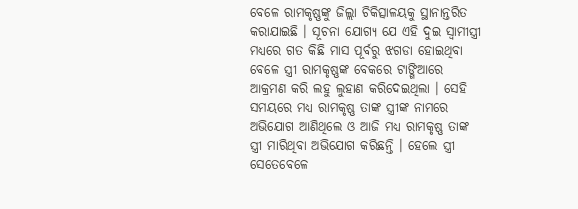ବେଳେ ରାମକୃଷ୍ଣଙ୍କୁ ଜିଲ୍ଲା ଚିକିତ୍ସାଳୟକୁ ସ୍ଥାନାନ୍ତରିତ କରାଯାଇଛି । ସୂଚନା ଯୋଗ୍ୟ ଯେ ଏହି ଦୁଇ ସ୍ଵାମୀସ୍ତ୍ରୀ ମଧ୍ୟରେ ଗତ କିଛି ମାସ ପୂର୍ବରୁ ଝଗଡା ହୋଇଥିବା ବେଳେ ସ୍ତ୍ରୀ ରାମକୃଷ୍ଣଙ୍କ ବେକରେ ଟାଙ୍ଗିଆରେ ଆକ୍ରମଣ କରି ଲହୁ ଲୁହାଣ କରିଦେଇଥିଲା । ସେହି ସମୟରେ ମଧ୍ୟ ରାମକୃଷ୍ଣ ତାଙ୍କ ସ୍ତ୍ରୀଙ୍କ ନାମରେ ଅଭିଯୋଗ ଆଣିଥିଲେ ଓ ଆଜି ମଧ୍ୟ ରାମକୃଷ୍ଣ ତାଙ୍କ ସ୍ତ୍ରୀ ମାରିଥିବା ଅଭିଯୋଗ କରିଛନ୍ତି । ହେଲେ ସ୍ତ୍ରୀ ସେତେବେଳେ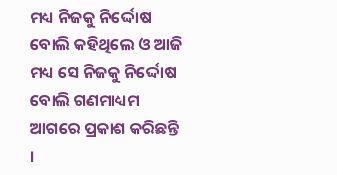ମଧ୍ୟ ନିଜକୁ ନିର୍ଦ୍ଦୋଷ ବୋଲି କହିଥିଲେ ଓ ଆଜି ମଧ୍ୟ ସେ ନିଜକୁ ନିର୍ଦ୍ଦୋଷ ବୋଲି ଗଣମାଧ୍ୟମ ଆଗରେ ପ୍ରକାଶ କରିଛନ୍ତି ।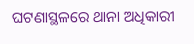ଘଟଣାସ୍ଥଳରେ ଥାନା ଅଧିକାରୀ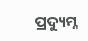ପ୍ରଦ୍ୟୁମ୍ନ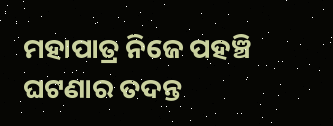ମହାପାତ୍ର ନିଜେ ପହଞ୍ଚି ଘଟଣାର ତଦନ୍ତ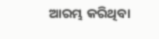ଆରମ୍ଭ କରିଥିବା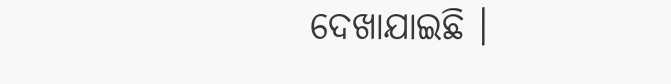ଦେଖାଯାଇଛି ।